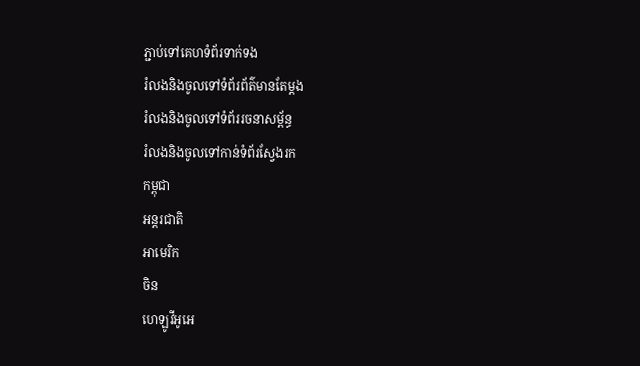ភ្ជាប់ទៅគេហទំព័រទាក់ទង
រំលងនិងចូលទៅទំព័រព័ត៌មានតែម្តង
រំលងនិងចូលទៅទំព័ររចនាសម្ព័ន្ធ
រំលងនិងចូលទៅកាន់ទំព័រស្វែងរក
កម្ពុជា
អន្តរជាតិ
អាមេរិក
ចិន
ហេឡូវីអូអេ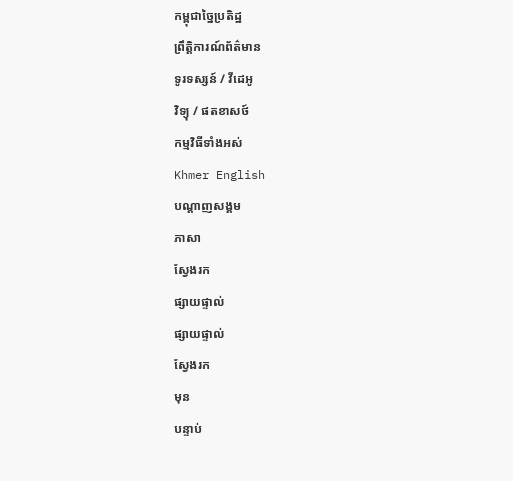កម្ពុជាច្នៃប្រតិដ្ឋ
ព្រឹត្តិការណ៍ព័ត៌មាន
ទូរទស្សន៍ / វីដេអូ
វិទ្យុ / ផតខាសថ៍
កម្មវិធីទាំងអស់
Khmer English
បណ្តាញសង្គម
ភាសា
ស្វែងរក
ផ្សាយផ្ទាល់
ផ្សាយផ្ទាល់
ស្វែងរក
មុន
បន្ទាប់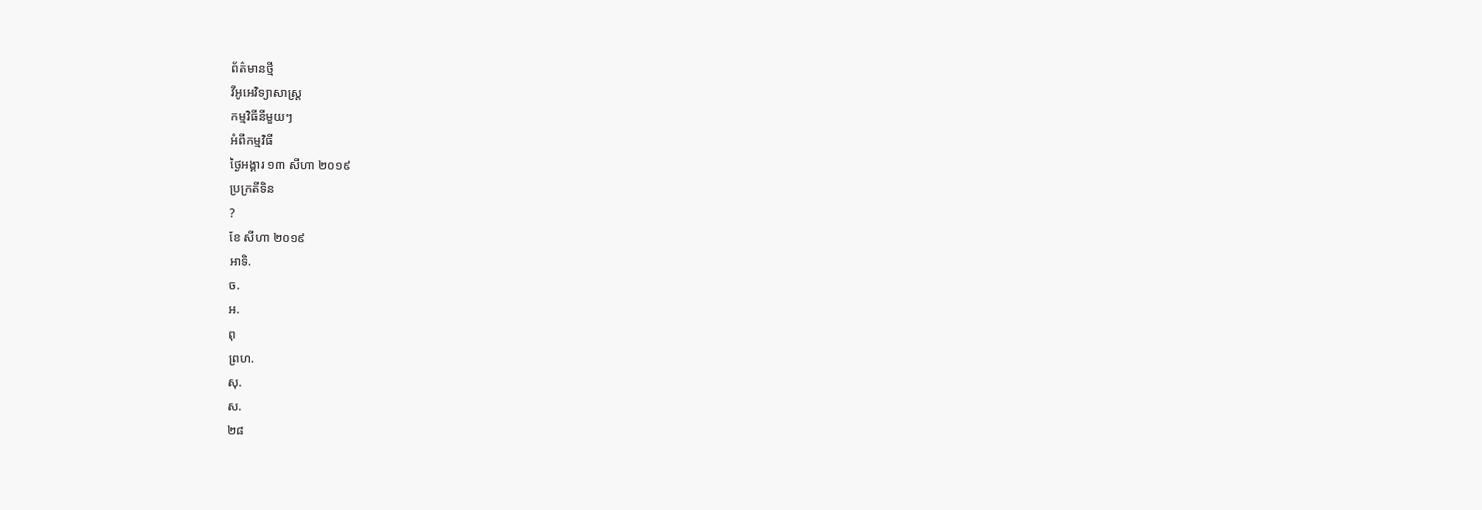ព័ត៌មានថ្មី
វីអូអេវិទ្យាសាស្ត្រ
កម្មវិធីនីមួយៗ
អំពីកម្មវិធី
ថ្ងៃអង្គារ ១៣ សីហា ២០១៩
ប្រក្រតីទិន
?
ខែ សីហា ២០១៩
អាទិ.
ច.
អ.
ពុ
ព្រហ.
សុ.
ស.
២៨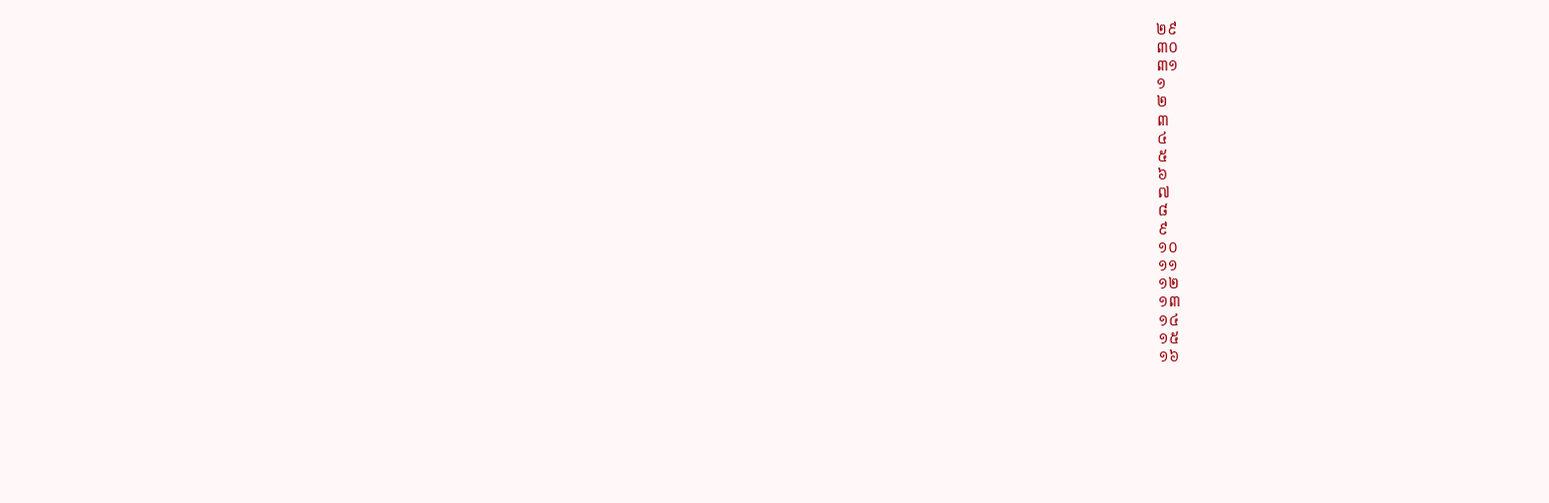២៩
៣០
៣១
១
២
៣
៤
៥
៦
៧
៨
៩
១០
១១
១២
១៣
១៤
១៥
១៦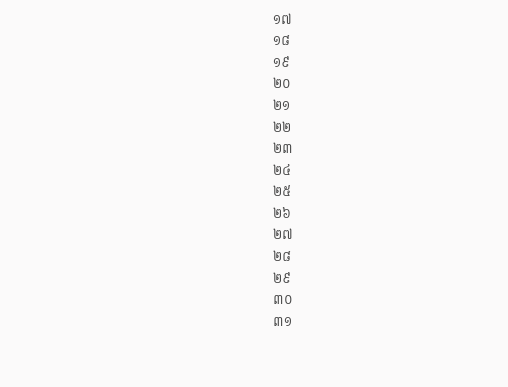១៧
១៨
១៩
២០
២១
២២
២៣
២៤
២៥
២៦
២៧
២៨
២៩
៣០
៣១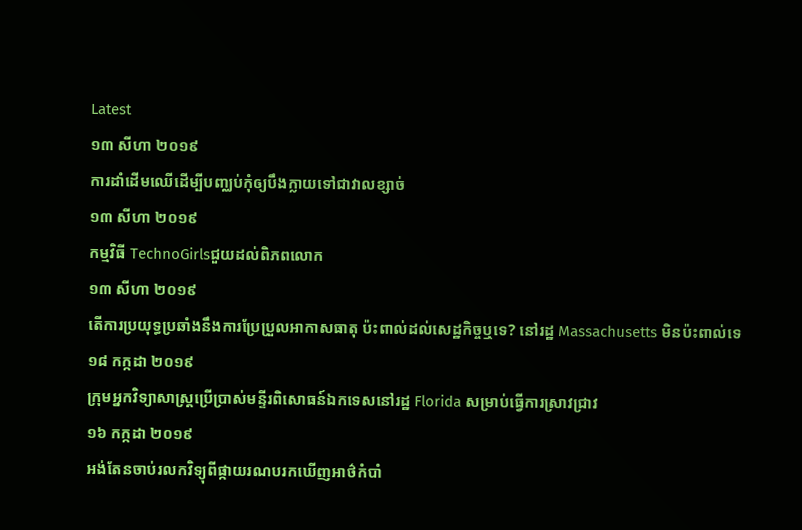Latest
១៣ សីហា ២០១៩
ការដាំដើមឈើដើម្បីបញ្ឈប់កុំឲ្យបឹងក្លាយទៅជាវាលខ្សាច់
១៣ សីហា ២០១៩
កម្មវិធី TechnoGirlsជួយដល់ពិភពលោក
១៣ សីហា ២០១៩
តើការប្រយុទ្ធប្រឆាំងនឹងការប្រែប្រួលអាកាសធាតុ ប៉ះពាល់ដល់សេដ្ឋកិច្ចឬទេ? នៅរដ្ឋ Massachusetts មិនប៉ះពាល់ទេ
១៨ កក្កដា ២០១៩
ក្រុមអ្នកវិទ្យាសាស្ត្រប្រើប្រាស់មន្ទីរពិសោធន៍ឯកទេសនៅរដ្ឋ Florida សម្រាប់ធ្វើការស្រាវជ្រាវ
១៦ កក្កដា ២០១៩
អង់តែនចាប់រលកវិទ្យុពីផ្កាយរណបរកឃើញអាថ៌កំបាំ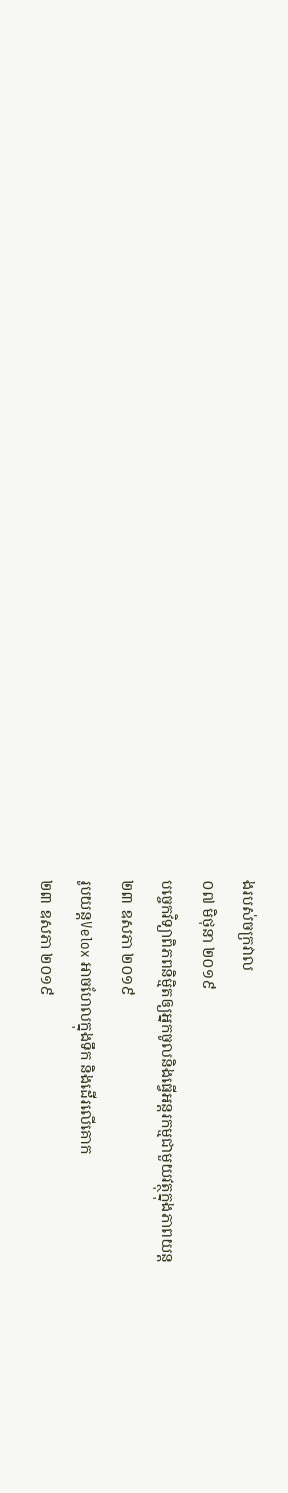ងរបស់ចក្រវាល
០៧ មិថុនា ២០១៩
បច្ចេកវិទ្យាពិភពនិម្មិតឲ្យអ្នកចូលនិងធ្វើអន្តរកម្មជាមួយវត្ថុក្នុងភាពយន្ត
២៣ ឧសភា ២០១៩
រូបយន្តVelox អាចហែលក្នុងទឹក និងដើរលើគោក
២៣ ឧសភា ២០១៩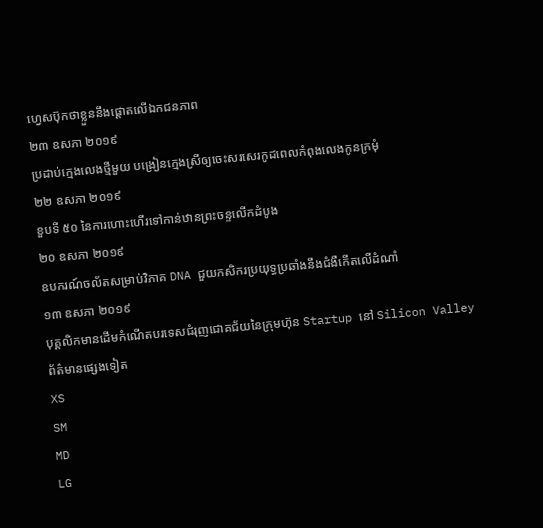ហ្វេសប៊ុកថាខ្លួននឹងផ្ដោតលើឯកជនភាព
២៣ ឧសភា ២០១៩
ប្រដាប់ក្មេងលេងថ្មីមួយ បង្រៀនក្មេងស្រីឲ្យចេះសរសេរកូដពេលកំពុងលេងកូនក្រមុំ
២២ ឧសភា ២០១៩
ខួបទី ៥០ នៃការហោះហើរទៅកាន់ឋានព្រះចន្ទលើកដំបូង
២០ ឧសភា ២០១៩
ឧបករណ៍ចល័តសម្រាប់វិភាគ DNA ជួយកសិករប្រយុទ្ធប្រឆាំងនឹងជំងឺកើតលើដំណាំ
១៣ ឧសភា ២០១៩
បុគ្គលិកមានដើមកំណើតបរទេសជំរុញជោគជ័យនៃក្រុមហ៊ុន Startup នៅ Silicon Valley
ព័ត៌មានផ្សេងទៀត
XS
SM
MD
LG